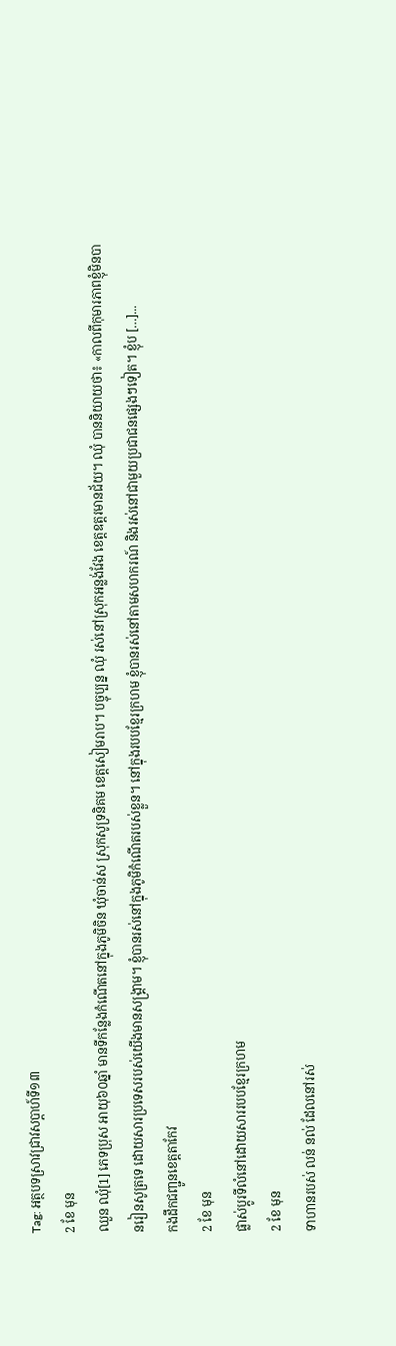Tag: អត្ថបទស្រាវជ្រាវសប្ដាហ៍ទី១៣
2 ខែ មុន
ឈួន ឈុំ[1] ភេទប្រុស អាយុ៦០ឆ្នាំ មានទីកន្លែងកំណើតនៅក្នុងភូមិចិន ឃុំចាន់ស ស្រុកសូទ្រនិគម ខេត្ដសៀមរាប។ បច្ចុប្បន្ន ឈុំ រស់នៅស្រុកអន្លង់វែង ខេត្ដឧត្ដរមានជ័យ។ ឈុំ បាននិយាយថា៖ «កាលពីកុមារភាពខ្ញុំមិនបានរៀនសូត្រទេ ដោយសារប្រទេសរបស់យើងមានសង្គ្រាម។ ខ្ញុំបានរស់នៅក្នុងភូមិកំណើតរបស់ខ្លួន។ នៅក្នុងរបបខ្មែរក្រហម ខ្ញុំបានរស់នៅតាមសហករណ៍ និងរស់នៅជាមួយប្រជាជនផ្សេងៗទៀត។ ខ្ញុំប […]...
កងដឹកជញ្ជូនខេត្តតាកែវ
2 ខែ មុន
ផ្លាស់ប្ដូរទីលំនៅដោយសាររបបខ្មែរក្រហម
2 ខែ មុន
ទាហានរបស់ លន់ នល់ ដែលនៅរស់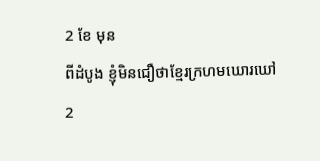2 ខែ មុន
ពីដំបូង ខ្ញុំមិនជឿថាខ្មែរក្រហមឃោរឃៅ
2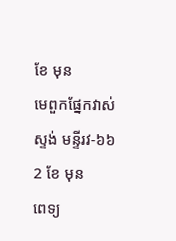ខែ មុន
មេពួកផ្នែកវាស់ស្ទង់ មន្ទីរវ-៦៦
2 ខែ មុន
ពេទ្យ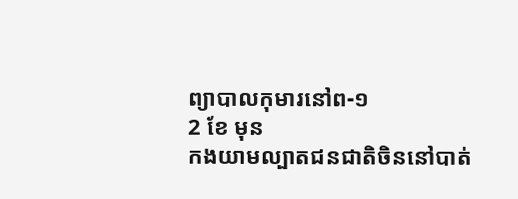ព្យាបាលកុមារនៅព-១
2 ខែ មុន
កងយាមល្បាតជនជាតិចិននៅបាត់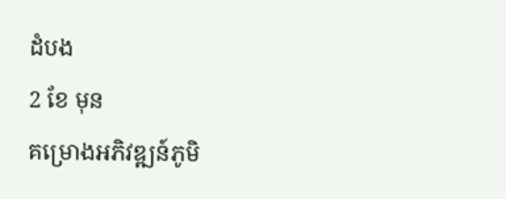ដំបង
2 ខែ មុន
គម្រោងអភិវឌ្ឍន៍ភូមិ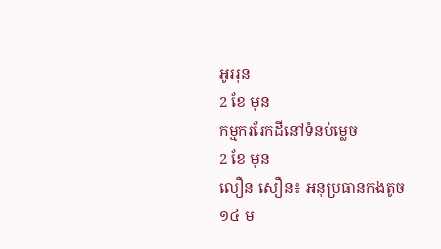អូររុន
2 ខែ មុន
កម្មកររែកដីនៅទំនប់ម្លេច
2 ខែ មុន
លឿន សឿន៖ អនុប្រធានកងតូច១៤ ម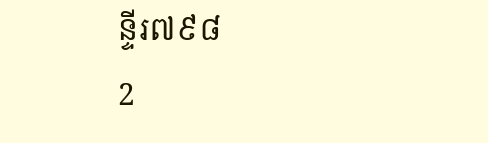ន្ទីរ៧៩៨
2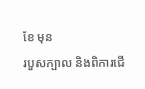ខែ មុន
របួសក្បាល និងពិការជើ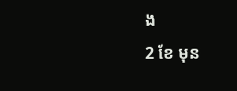ង
2 ខែ មុន